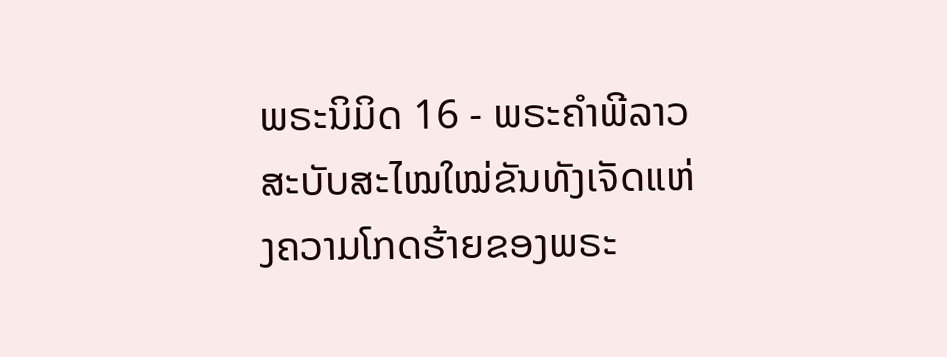ພຣະນິມິດ 16 - ພຣະຄຳພີລາວສະບັບສະໄໝໃໝ່ຂັນທັງເຈັດແຫ່ງຄວາມໂກດຮ້າຍຂອງພຣະ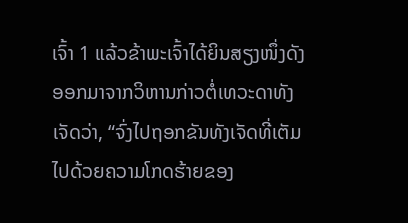ເຈົ້າ 1 ແລ້ວຂ້າພະເຈົ້າໄດ້ຍິນສຽງໜຶ່ງດັງອອກມາຈາກວິຫານກ່າວຕໍ່ເທວະດາທັງເຈັດວ່າ, “ຈົ່ງໄປຖອກຂັນທັງເຈັດທີ່ເຕັມໄປດ້ວຍຄວາມໂກດຮ້າຍຂອງ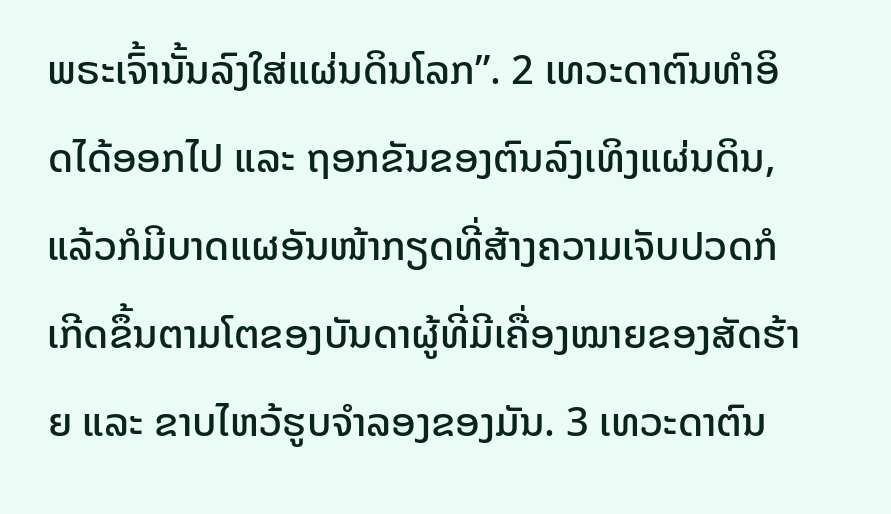ພຣະເຈົ້ານັ້ນລົງໃສ່ແຜ່ນດິນໂລກ”. 2 ເທວະດາຕົນທຳອິດໄດ້ອອກໄປ ແລະ ຖອກຂັນຂອງຕົນລົງເທິງແຜ່ນດິນ, ແລ້ວກໍມີບາດແຜອັນໜ້າກຽດທີ່ສ້າງຄວາມເຈັບປວດກໍເກີດຂຶ້ນຕາມໂຕຂອງບັນດາຜູ້ທີ່ມີເຄື່ອງໝາຍຂອງສັດຮ້າຍ ແລະ ຂາບໄຫວ້ຮູບຈຳລອງຂອງມັນ. 3 ເທວະດາຕົນ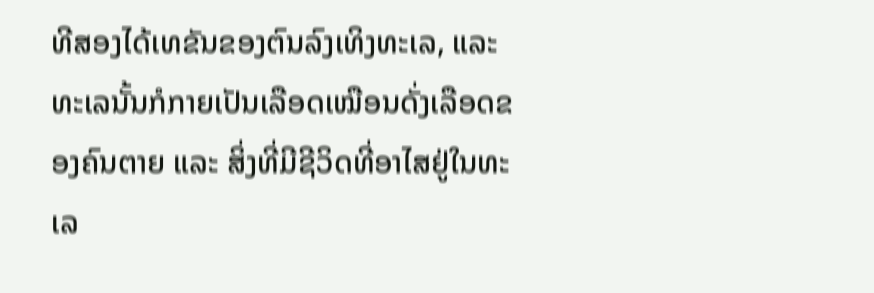ທີສອງໄດ້ເທຂັນຂອງຕົນລົງເທິງທະເລ, ແລະ ທະເລນັ້ນກໍກາຍເປັນເລືອດເໝືອນດັ່ງເລືອດຂອງຄົນຕາຍ ແລະ ສິ່ງທີ່ມີຊີວິດທີ່ອາໄສຢູ່ໃນທະເລ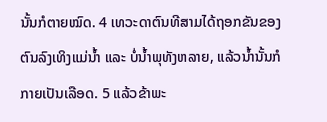ນັ້ນກໍຕາຍໝົດ. 4 ເທວະດາຕົນທີສາມໄດ້ຖອກຂັນຂອງຕົນລົງເທິງແມ່ນ້ຳ ແລະ ບໍ່ນ້ຳພຸທັງຫລາຍ, ແລ້ວນ້ຳນັ້ນກໍກາຍເປັນເລືອດ. 5 ແລ້ວຂ້າພະ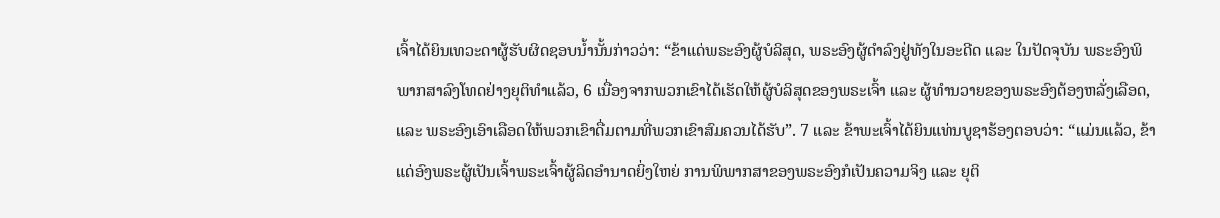ເຈົ້າໄດ້ຍິນເທວະດາຜູ້ຮັບຜິດຊອບນ້ຳນັ້ນກ່າວວ່າ: “ຂ້າແດ່ພຣະອົງຜູ້ບໍລິສຸດ, ພຣະອົງຜູ້ດຳລົງຢູ່ທັງໃນອະດີດ ແລະ ໃນປັດຈຸບັນ ພຣະອົງພິພາກສາລົງໂທດຢ່າງຍຸຕິທຳແລ້ວ, 6 ເນື່ອງຈາກພວກເຂົາໄດ້ເຮັດໃຫ້ຜູ້ບໍລິສຸດຂອງພຣະເຈົ້າ ແລະ ຜູ້ທຳນວາຍຂອງພຣະອົງຕ້ອງຫລັ່ງເລືອດ, ແລະ ພຣະອົງເອົາເລືອດໃຫ້ພວກເຂົາດື່ມຕາມທີ່ພວກເຂົາສົມຄວນໄດ້ຮັບ”. 7 ແລະ ຂ້າພະເຈົ້າໄດ້ຍິນແທ່ນບູຊາຮ້ອງຕອບວ່າ: “ແມ່ນແລ້ວ, ຂ້າແດ່ອົງພຣະຜູ້ເປັນເຈົ້າພຣະເຈົ້າຜູ້ລິດອຳນາດຍິ່ງໃຫຍ່ ການພິພາກສາຂອງພຣະອົງກໍເປັນຄວາມຈິງ ແລະ ຍຸຕິ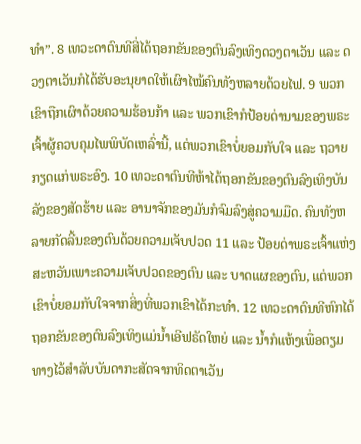ທຳ”. 8 ເທວະດາຕົນທີສີ່ໄດ້ຖອກຂັນຂອງຕົນລົງເທິງດວງຕາເວັນ ແລະ ດວງຕາເວັນກໍໄດ້ຮັບອະນຸຍາດໃຫ້ເຜົາໄໝ້ຄົນທັງຫລາຍດ້ວຍໄຟ. 9 ພວກເຂົາຖືກເຜົາດ້ວຍຄວາມຮ້ອນກ້າ ແລະ ພວກເຂົາກໍປ້ອຍດ່ານາມຂອງພຣະເຈົ້າຜູ້ຄວບຄຸມໄພພິບັດເຫລົ່ານີ້, ແຕ່ພວກເຂົາບໍ່ຍອມກັບໃຈ ແລະ ຖວາຍກຽດແກ່ພຣະອົງ. 10 ເທວະດາຕົນທີຫ້າໄດ້ຖອກຂັນຂອງຕົນລົງເທິງບັນລັງຂອງສັດຮ້າຍ ແລະ ອານາຈັກຂອງມັນກໍຈົມລົງສູ່ຄວາມມືດ. ຄົນທັງຫລາຍກັດລີ້ນຂອງຕົນດ້ວຍຄວາມເຈັບປວດ 11 ແລະ ປ້ອຍດ່າພຣະເຈົ້າແຫ່ງສະຫວັນເພາະຄວາມເຈັບປວດຂອງຕົນ ແລະ ບາດແຜຂອງຕົນ, ແຕ່ພວກເຂົາບໍ່ຍອມກັບໃຈຈາກສິ່ງທີ່ພວກເຂົາໄດ້ກະທຳ. 12 ເທວະດາຕົນທີຫົກໄດ້ຖອກຂັນຂອງຕົນລົງເທິງແມ່ນ້ຳເອີຟຣັດໃຫຍ່ ແລະ ນ້ຳກໍແຫ້ງເພື່ອຕຽມທາງໄວ້ສຳລັບບັນດາກະສັດຈາກທິດຕາເວັນ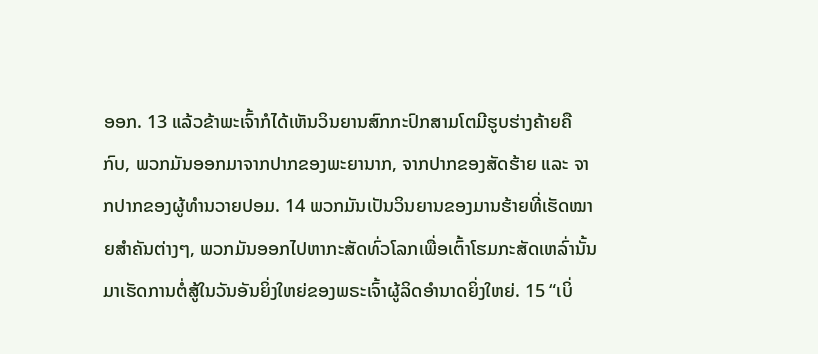ອອກ. 13 ແລ້ວຂ້າພະເຈົ້າກໍໄດ້ເຫັນວິນຍານສົກກະປົກສາມໂຕມີຮູບຮ່າງຄ້າຍຄືກົບ, ພວກມັນອອກມາຈາກປາກຂອງພະຍານາກ, ຈາກປາກຂອງສັດຮ້າຍ ແລະ ຈາກປາກຂອງຜູ້ທຳນວາຍປອມ. 14 ພວກມັນເປັນວິນຍານຂອງມານຮ້າຍທີ່ເຮັດໝາຍສຳຄັນຕ່າງໆ, ພວກມັນອອກໄປຫາກະສັດທົ່ວໂລກເພື່ອເຕົ້າໂຮມກະສັດເຫລົ່ານັ້ນມາເຮັດການຕໍ່ສູ້ໃນວັນອັນຍິ່ງໃຫຍ່ຂອງພຣະເຈົ້າຜູ້ລິດອຳນາດຍິ່ງໃຫຍ່. 15 “ເບິ່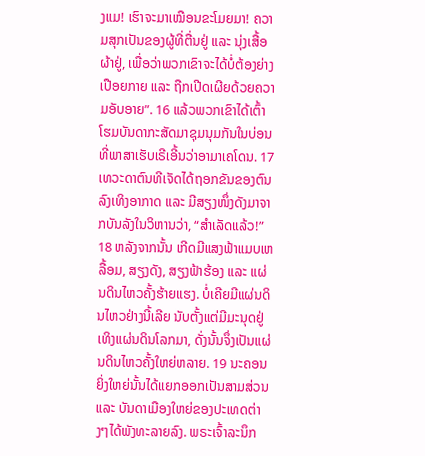ງແມ! ເຮົາຈະມາເໝືອນຂະໂມຍມາ! ຄວາມສຸກເປັນຂອງຜູ້ທີ່ຕື່ນຢູ່ ແລະ ນຸ່ງເສື້ອຜ້າຢູ່, ເພື່ອວ່າພວກເຂົາຈະໄດ້ບໍ່ຕ້ອງຍ່າງເປືອຍກາຍ ແລະ ຖືກເປີດເຜີຍດ້ວຍຄວາມອັບອາຍ”. 16 ແລ້ວພວກເຂົາໄດ້ເຕົ້າໂຮມບັນດາກະສັດມາຊຸມນຸມກັນໃນບ່ອນທີ່ພາສາເຮັບເຣີເອີ້ນວ່າອາມາເຄໂດນ. 17 ເທວະດາຕົນທີເຈັດໄດ້ຖອກຂັນຂອງຕົນລົງເທິງອາກາດ ແລະ ມີສຽງໜຶ່ງດັງມາຈາກບັນລັງໃນວິຫານວ່າ, “ສຳເລັດແລ້ວ!” 18 ຫລັງຈາກນັ້ນ ເກີດມີແສງຟ້າແມບເຫລື້ອມ, ສຽງດັງ, ສຽງຟ້າຮ້ອງ ແລະ ແຜ່ນດິນໄຫວຄັ້ງຮ້າຍແຮງ. ບໍ່ເຄີຍມີແຜ່ນດິນໄຫວຢ່າງນີ້ເລີຍ ນັບຕັ້ງແຕ່ມີມະນຸດຢູ່ເທິງແຜ່ນດິນໂລກມາ, ດັ່ງນັ້ນຈຶ່ງເປັນແຜ່ນດິນໄຫວຄັ້ງໃຫຍ່ຫລາຍ. 19 ນະຄອນຍິ່ງໃຫຍ່ນັ້ນໄດ້ແຍກອອກເປັນສາມສ່ວນ ແລະ ບັນດາເມືອງໃຫຍ່ຂອງປະເທດຕ່າງໆໄດ້ພັງທະລາຍລົງ. ພຣະເຈົ້າລະນຶກ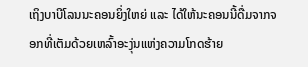ເຖິງບາບີໂລນນະຄອນຍິ່ງໃຫຍ່ ແລະ ໄດ້ໃຫ້ນະຄອນນີ້ດື່ມຈາກຈອກທີ່ເຕັມດ້ວຍເຫລົ້າອະງຸ່ນແຫ່ງຄວາມໂກດຮ້າຍ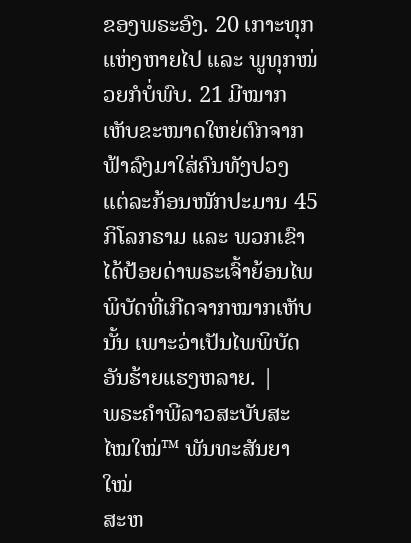ຂອງພຣະອົງ. 20 ເກາະທຸກແຫ່ງຫາຍໄປ ແລະ ພູທຸກໜ່ວຍກໍບໍ່ພົບ. 21 ມີໝາກເຫັບຂະໜາດໃຫຍ່ຕົກຈາກຟ້າລົງມາໃສ່ຄົນທັງປວງ ແຕ່ລະກ້ອນໜັກປະມານ 45 ກິໂລກຣາມ ແລະ ພວກເຂົາໄດ້ປ້ອຍດ່າພຣະເຈົ້າຍ້ອນໄພພິບັດທີ່ເກີດຈາກໝາກເຫັບນັ້ນ ເພາະວ່າເປັນໄພພິບັດອັນຮ້າຍແຮງຫລາຍ. |
ພຣະຄຳພີລາວສະບັບສະໄໝໃໝ່™ ພັນທະສັນຍາໃໝ່
ສະຫ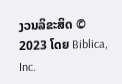ງວນລິຂະສິດ © 2023 ໂດຍ Biblica, Inc.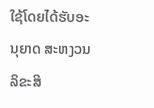ໃຊ້ໂດຍໄດ້ຮັບອະນຸຍາດ ສະຫງວນລິຂະສິ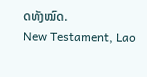ດທັງໝົດ.
New Testament, Lao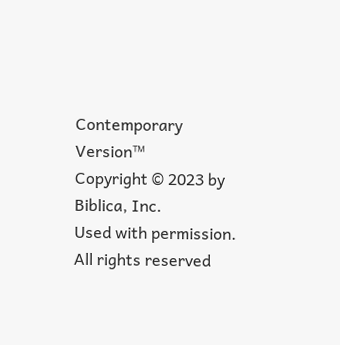Contemporary Version™
Copyright © 2023 by Biblica, Inc.
Used with permission. All rights reserved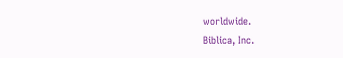worldwide.
Biblica, Inc.